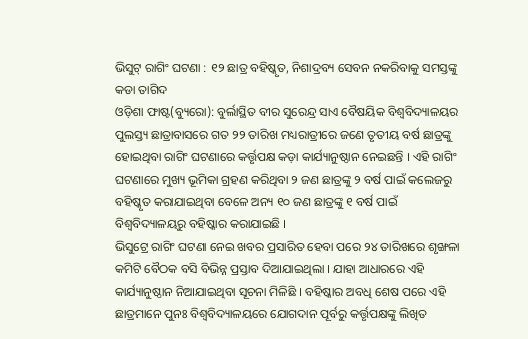ଭିସୁଟ୍ ରାଗିଂ ଘଟଣା : ୧୨ ଛାତ୍ର ବହିଷ୍କୃତ, ନିଶାଦ୍ରବ୍ୟ ସେବନ ନକରିବାକୁ ସମସ୍ତଙ୍କୁ କଡା ତାଗିଦ
ଓଡ଼ିଶା ଫାଷ୍ଟ(ବ୍ୟୁରୋ): ବୁର୍ଲାସ୍ଥିତ ବୀର ସୁରେନ୍ଦ୍ର ସାଏ ବୈଷୟିକ ବିଶ୍ୱବିଦ୍ୟାଳୟର ପୁଲସ୍ତ୍ୟ ଛାତ୍ରାବାସରେ ଗତ ୨୨ ତାରିଖ ମଧ୍ୟରାତ୍ରୀରେ ଜଣେ ତୃତୀୟ ବର୍ଷ ଛାତ୍ରଙ୍କୁ ହୋଇଥିବା ରାଗିଂ ଘଟଣାରେ କର୍ତ୍ତୃପକ୍ଷ କଡ଼ା କାର୍ଯ୍ୟାନୁଷ୍ଠାନ ନେଇଛନ୍ତି । ଏହି ରାଗିଂ ଘଟଣାରେ ମୁଖ୍ୟ ଭୂମିକା ଗ୍ରହଣ କରିଥିବା ୨ ଜଣ ଛାତ୍ରଙ୍କୁ ୨ ବର୍ଷ ପାଇଁ କଲେଜରୁ ବହିଷ୍କୃତ କରାଯାଇଥିବା ବେଳେ ଅନ୍ୟ ୧୦ ଜଣ ଛାତ୍ରଙ୍କୁ ୧ ବର୍ଷ ପାଇଁ ବିଶ୍ୱବିଦ୍ୟାଳୟରୁ ବହିଷ୍କାର କରାଯାଇଛି ।
ଭିସୁଟ୍ରେ ରାଗିଂ ଘଟଣା ନେଇ ଖବର ପ୍ରସାରିତ ହେବା ପରେ ୨୪ ତାରିଖରେ ଶୃଙ୍ଖଳା କମିଟି ବୈଠକ ବସି ବିଭିନ୍ନ ପ୍ରସ୍ତାବ ଦିଆଯାଇଥିଲା । ଯାହା ଆଧାରରେ ଏହି କାର୍ଯ୍ୟାନୁଷ୍ଠାନ ନିଆଯାଇଥିବା ସୂଚନା ମିଳିଛି । ବହିଷ୍କାର ଅବଧି ଶେଷ ପରେ ଏହି ଛାତ୍ରମାନେ ପୁନଃ ବିଶ୍ୱବିଦ୍ୟାଳୟରେ ଯୋଗଦାନ ପୂର୍ବରୁ କର୍ତ୍ତୃପକ୍ଷଙ୍କୁ ଲିଖିତ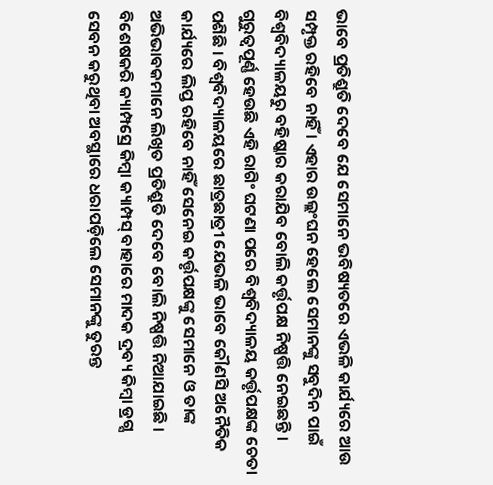ଭାବେ ପ୍ରତିଶ୍ରୁତି ଦେବେ ଯେ ସେମାନେ ଭବିଷ୍ୟତରେ ଏଭଳି କାର୍ଯ୍ୟରେ ଆଉ ସମ୍ପୃକ୍ତ ରହିବେ ନାହିଁ । ଏହାର ଉଲ୍ଲଂଘନ ହେଲେ ସେମାନଙ୍କୁ ସବୁଦିନ ପାଇଁ ବିଶ୍ୱବିଦ୍ୟାଳୟରୁ ବହିଷ୍କାର କରାଯିବ ବୋଲି କର୍ତ୍ତୃପକ୍ଷ ନିଷ୍ପତ୍ତି ନେଇଛନ୍ତି ।
ଗୁରୁତ୍ୱପୂର୍ଣ୍ଣ ହେଉଛି ଏହି ରାଗିଂ ଘଟଣା ପରେ ବିଶ୍ୱବିଦ୍ୟାଳୟ କର୍ତ୍ତୃପକ୍ଷଙ୍କ ଚେତା ପଶିଛି । ବିଶ୍ୱବିଦ୍ୟାଳୟରେ ଛାତ୍ରଛାତ୍ରୀ ଯେଭଳି ଭାବେ କୌଣସି ଅନୈତିକ କାର୍ଯ୍ୟରେ ଲିପ୍ତ ରହିବେ ନାହିଁ ସେନେଇ କର୍ତ୍ତୃପକ୍ଷଙ୍କୁ ସେମାନେ ଓ ତାଙ୍କ ଅଭିଭାବକମାନେ ଲିଖିତ ପ୍ରତିଶ୍ରୁତି ଦେବେ ବୋଲି ନିଷ୍ପତ୍ତି ନିଆଯାଇଛି । ବିଶେଷକରି କ୍ୟାମ୍ପସ୍ରେ କିମ୍ବା କ୍ୟାମ୍ପସ୍ ବାହାରେ ମାଦକ ଦ୍ରବ୍ୟ କିମ୍ବା ଡ୍ରଗ୍ସ ସେବନ କରୁଥିବା ଅବସ୍ଥାରେ ଧରାପଡ଼ିଲେ ସେମାନଙ୍କୁ ତୁରନ୍ତ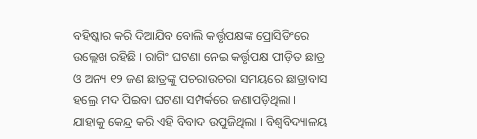ବହିଷ୍କାର କରି ଦିଆଯିବ ବୋଲି କର୍ତ୍ତୃପକ୍ଷଙ୍କ ପ୍ରୋସିଡିଂରେ ଉଲ୍ଲେଖ ରହିଛି । ରାଗିଂ ଘଟଣା ନେଇ କର୍ତ୍ତୃପକ୍ଷ ପୀଡ଼ିତ ଛାତ୍ର ଓ ଅନ୍ୟ ୧୨ ଜଣ ଛାତ୍ରଙ୍କୁ ପଚରାଉଚରା ସମୟରେ ଛାତ୍ରାବାସ ହଲ୍ରେ ମଦ ପିଇବା ଘଟଣା ସମ୍ପର୍କରେ ଜଣାପଡ଼ିଥିଲା । ଯାହାକୁ କେନ୍ଦ୍ର କରି ଏହି ବିବାଦ ଉପୁଜିଥିଲା । ବିଶ୍ୱବିଦ୍ୟାଳୟ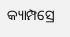କ୍ୟାମ୍ପସ୍ରେ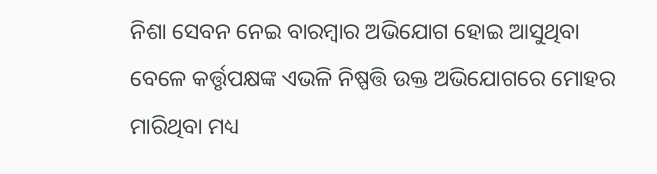ନିଶା ସେବନ ନେଇ ବାରମ୍ବାର ଅଭିଯୋଗ ହୋଇ ଆସୁଥିବା ବେଳେ କର୍ତ୍ତୃପକ୍ଷଙ୍କ ଏଭଳି ନିଷ୍ପତ୍ତି ଉକ୍ତ ଅଭିଯୋଗରେ ମୋହର ମାରିଥିବା ମଧ୍ୟ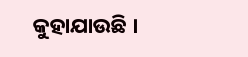କୁହାଯାଉଛି ।